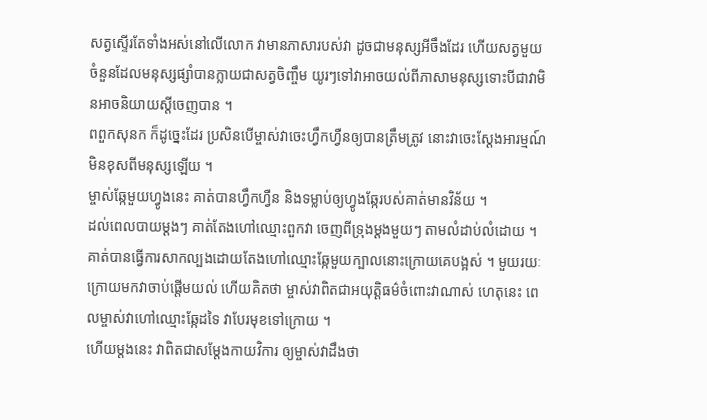សត្វស្ទើរតែទាំងអស់នៅលើលោក វាមានភាសារបស់វា ដូចជាមនុស្សអីចឹងដែរ ហើយសត្វមួយចំនួនដែលមនុស្សផ្សាំបានក្លាយជាសត្វចិញ្ចឹម យូរៗទៅវាអាចយល់ពីភាសាមនុស្សទោះបីជាវាមិនអាចនិយាយស្តីចេញបាន ។
ពពួកសុនក ក៏ដូច្នេះដែរ ប្រសិនបើម្ចាស់វាចេះហ្វឹកហ្វឺនឲ្យបានត្រឹមត្រូវ នោះវាចេះស្តែងអារម្មណ៍មិនខុសពីមនុស្សឡើយ ។
ម្ចាស់ឆ្កែមួយហ្វូងនេះ គាត់បានហ្វឹកហ្វឺន និងទម្លាប់ឲ្យហ្វូងឆ្កែរបស់គាត់មានវិន័យ ។
ដល់ពេលបាយម្តងៗ គាត់តែងហៅឈ្មោះពួកវា ចេញពីទ្រុងម្តងមួយៗ តាមលំដាប់លំដោយ ។
គាត់បានធ្វើការសាកល្បងដោយតែងហៅឈ្មោះឆ្កែមួយក្បាលនោះក្រោយគេបង្អស់ ។ មួយរយៈក្រោយមកវាចាប់ផ្តើមយល់ ហើយគិតថា ម្ចាស់វាពិតជាអយុត្តិធម៌ចំពោះវាណាស់ ហេតុនេះ ពេលម្ចាស់វាហៅឈ្មោះឆ្កែដទៃ វាបែរមុខទៅក្រោយ ។
ហើយម្តងនេះ វាពិតជាសម្តែងកាយវិការ ឲ្យម្ចាស់វាដឹងថា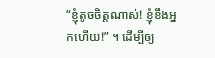“ខ្ញុំតូចចិត្តណាស់! ខ្ញុំខឹងអ្នកហើយ!” ។ ដើម្បីឲ្យ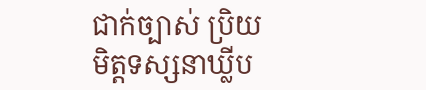ជាក់ច្បាស់ ប្រិយមិត្តទស្សនាឃ្លីប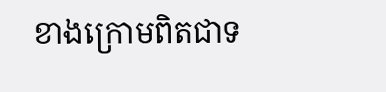ខាងក្រោមពិតជាទ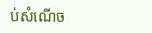ប់សំណើច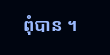ពុំបាន ។